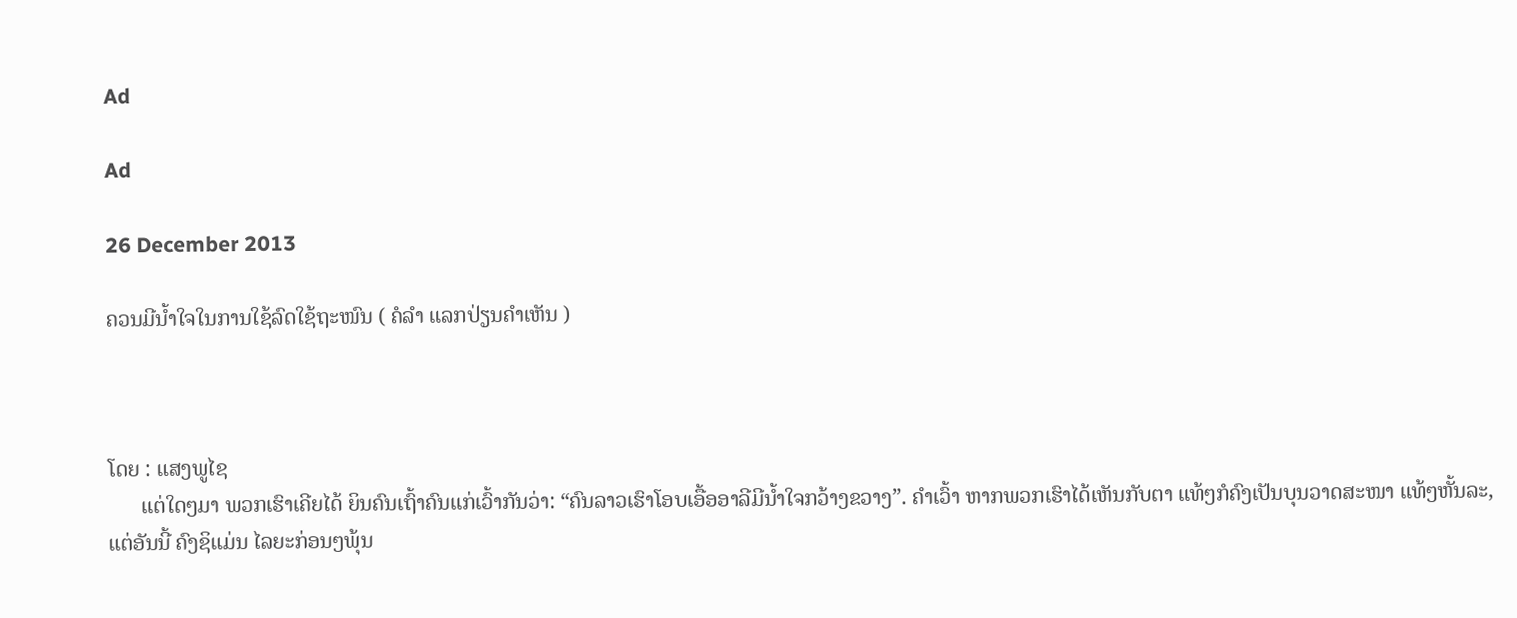Ad

Ad

26 December 2013

ຄວນມີນ້ຳໃຈໃນການໃຊ້ລົດໃຊ້ຖະໜົນ ( ຄໍລຳ ແລກປ່ຽນຄຳເຫັນ )



ໂດຍ : ແສງພູໄຊ
      ແຕ່ໃດໆມາ ພວກເຮົາເຄີຍໄດ້ ຍິນຄົນເຖົ້າຄົນແກ່ເວົ້າກັນວ່າ: “ຄົນລາວເຮົາໂອບເອື້ອອາລີມີນ້ຳໃຈກວ້າງຂວາງ”. ຄຳເວົ້າ ຫາກພວກເຮົາໄດ້ເຫັນກັບຕາ ແທ້ໆກໍຄົງເປັນບຸນວາດສະໜາ ແທ້ໆຫັ້ນລະ, ແຕ່ອັນນີ້ ຄົງຊິແມ່ນ ໄລຍະກ່ອນໆພຸ້ນ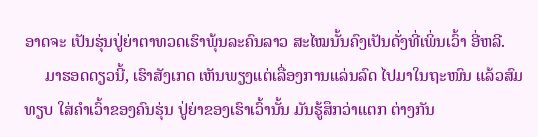ອາດຈະ ເປັນຮຸ່ນປູ່ຍ່າຕາທວດເຮົາພຸ້ນລະຄົນລາວ ສະໄໝນັ້ນຄົງເປັນດັ່ງທີ່ເພິ່ນເວົ້າ ອີ່ຫລີ.
     ມາຮອດດຽວນີ້, ເຮົາສັງເກດ ເຫັນພຽງແຕ່ເລື່ອງການແລ່ນລົດ ໄປມາໃນຖະໜົນ ແລ້ວສົມທຽບ ໃສ່ຄຳເວົ້າຂອງຄົນຮຸ່ນ ປູ່ຍ່າຂອງເຮົາເວົ້ານັ້ນ ມັນຮູ້ສຶກວ່າແຕກ ຕ່າງກັນ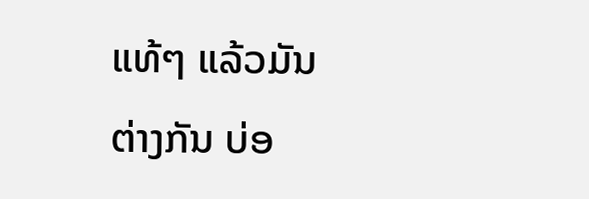ແທ້ໆ ແລ້ວມັນຕ່າງກັນ ບ່ອ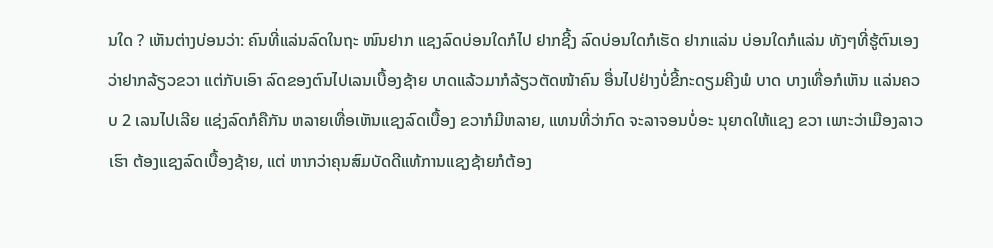ນໃດ ? ເຫັນຕ່າງບ່ອນວ່າ: ຄົນທີ່ແລ່ນລົດໃນຖະ ໜົນຢາກ ແຊງລົດບ່ອນໃດກໍໄປ ຢາກຊີ້ງ ລົດບ່ອນໃດກໍເຮັດ ຢາກແລ່ນ ບ່ອນໃດກໍແລ່ນ ທັງໆທີ່ຮູ້ຕົນເອງ ວ່າຢາກລ້ຽວຂວາ ແຕ່ກັບເອົາ ລົດຂອງຕົນໄປເລນເບື້ອງຊ້າຍ ບາດແລ້ວມາກໍລ້ຽວຕັດໜ້າຄົນ ອື່ນໄປຢ່າງບໍ່ຂີ້ກະດຽມຄີງພໍ ບາດ ບາງເທື່ອກໍເຫັນ ແລ່ນຄວບ 2 ເລນໄປເລີຍ ແຊ່ງລົດກໍຄືກັນ ຫລາຍເທື່ອເຫັນແຊງລົດເບື້ອງ ຂວາກໍມີຫລາຍ, ແທນທີ່ວ່າກົດ ຈະລາຈອນບໍ່ອະ ນຸຍາດໃຫ້ແຊງ ຂວາ ເພາະວ່າເມືອງລາວເຮົາ ຕ້ອງແຊງລົດເບື້ອງຊ້າຍ, ແຕ່ ຫາກວ່າຄຸນສົມບັດດີແທ້ການແຊງຊ້າຍກໍຕ້ອງ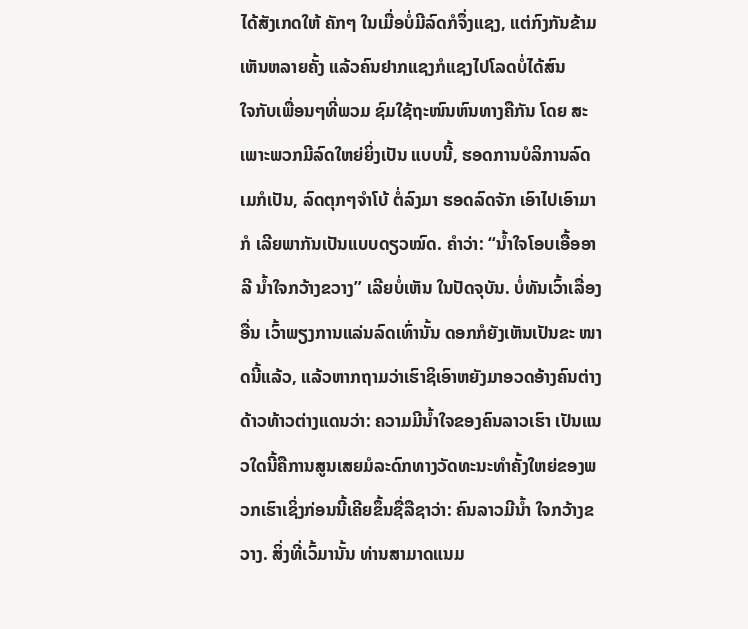ໄດ້ສັງເກດໃຫ້ ຄັກໆ ໃນເມື່ອບໍ່ມີລົດກໍຈຶ່ງແຊງ, ແຕ່ກົງກັນຂ້າມ ເຫັນຫລາຍຄັ້ງ ແລ້ວຄົນຢາກແຊງກໍແຊງໄປໂລດບໍ່ໄດ້ສົນ
ໃຈກັບເພື່ອນໆທີ່ພວມ ຊົມໃຊ້ຖະໜົນຫົນທາງຄືກັນ ໂດຍ ສະເພາະພວກມີລົດໃຫຍ່ຍິ່ງເປັນ ແບບນີ້, ຮອດການບໍລິການລົດ ເມກໍເປັນ, ລົດຕຸກໆຈຳໂບ້ ຕໍ່ລົງມາ ຮອດລົດຈັກ ເອົາໄປເອົາມາກໍ ເລີຍພາກັນເປັນແບບດຽວໝົດ. ຄຳວ່າ: “ນ້ຳໃຈໂອບເອື້ອອາ ລີ ນ້ຳໃຈກວ້າງຂວາງ” ເລີຍບໍ່ເຫັນ ໃນປັດຈຸບັນ. ບໍ່ທັນເວົ້າເລື່ອງອື່ນ ເວົ້າພຽງການແລ່ນລົດເທົ່ານັ້ນ ດອກກໍຍັງເຫັນເປັນຂະ ໜາດນີ້ແລ້ວ, ແລ້ວຫາກຖາມວ່າເຮົາຊິເອົາຫຍັງມາອວດອ້າງຄົນຕ່າງດ້າວທ້າວຕ່າງແດນວ່າ: ຄວາມມີນ້ຳໃຈຂອງຄົນລາວເຮົາ ເປັນແນວໃດນີ້ຄືການສູນເສຍມໍລະດົກທາງວັດທະນະທຳຄັ້ງໃຫຍ່ຂອງພວກເຮົາເຊິ່ງກ່ອນນີ້ເຄີຍຂຶ້ນຊື່ລືຊາວ່າ: ຄົນລາວມີນ້ຳ ໃຈກວ້າງຂວາງ. ສິ່ງທີ່ເວົ້ມານັ້ນ ທ່ານສາມາດແນມ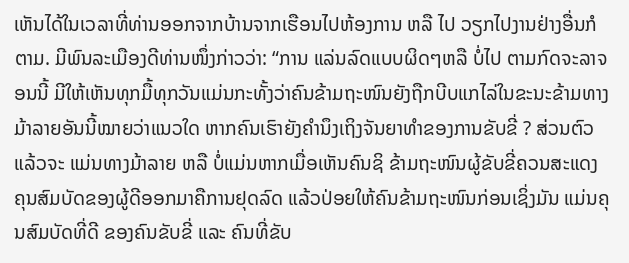ເຫັນໄດ້ໃນເວລາທີ່ທ່ານອອກຈາກບ້ານຈາກເຮືອນໄປຫ້ອງການ ຫລື ໄປ ວຽກໄປງານຢ່າງອື່ນກໍຕາມ. ມີພົນລະເມືອງດີທ່ານໜຶ່ງກ່າວວ່າ: “ການ ແລ່ນລົດແບບຜິດໆຫລື ບໍ່ໄປ ຕາມກົດຈະລາຈອນນີ້ ມີໃຫ້ເຫັນທຸກມື້ທຸກວັນແມ່ນກະທັ້ງວ່າຄົນຂ້າມຖະໜົນຍັງຖືກບີບແກໄລ່ໃນຂະນະຂ້າມທາງມ້າລາຍອັນນີ້ໝາຍວ່າແນວໃດ ຫາກຄົນເຮົາຍັງຄຳນຶງເຖິງຈັນຍາທຳຂອງການຂັບຂີ່ ? ສ່ວນຕົວແລ້ວຈະ ແມ່ນທາງມ້າລາຍ ຫລື ບໍ່ແມ່ນຫາກເມື່ອເຫັນຄົນຊິ ຂ້າມຖະໜົນຜູ້ຂັບຂີ່ຄວນສະແດງຄຸນສົມບັດຂອງຜູ້ດີອອກມາຄືການຢຸດລົດ ແລ້ວປ່ອຍໃຫ້ຄົນຂ້າມຖະໜົນກ່ອນເຊິ່ງມັນ ແມ່ນຄຸນສົມບັດທີ່ດີ ຂອງຄົນຂັບຂີ່ ແລະ ຄົນທີ່ຂັບ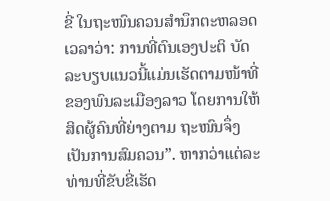ຂີ່ ໃນຖະໜົນຄວນສຳນຶກຕະຫລອດເວລາວ່າ: ການທີ່ຕົນເອງປະຕິ ບັດ ລະບຽບແນວນີ້ແມ່ນເຮັດຕາມໜ້າທີ່ຂອງພົນລະເມືອງລາວ ໂດຍການໃຫ້ສິດຜູ້ຄົນທີ່ຍ່າງຕາມ ຖະໜົນຈຶ່ງເປັນການສົມຄວນ”. ຫາກວ່າແຕ່ລະທ່ານທີ່ຂັບຂີ່ເຮັດ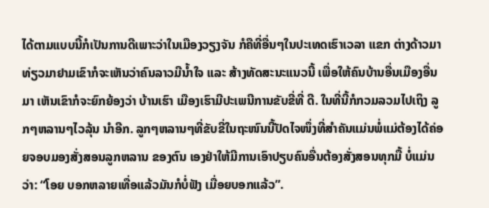ໄດ້ຕາມແບບນີ້ກໍເປັນການດີເພາະວ່າໃນເມືອງວຽງຈັນ ກໍຄືທີ່ອື່ນໆໃນປະເທດເຮົາເວລາ ແຂກ ຕ່າງດ້າວມາທ່ຽວມາຢາມເຂົາກໍຈະເຫັນວ່າຄົນລາວມີນ້ຳໃຈ ແລະ ສ້າງທັດສະນະແນວນີ້ ເພື່ອໃຫ້ຄົນບ້ານອື່ນເມືອງອື່ນມາ ເຫັນເຂົາກໍຈະຍົກຍ້ອງວ່າ ບ້ານເຮົາ ເມືອງເຮົາມີປະເພນີການຂັບຂີ່ທີ່ ດີ. ໃນທີ່ນີ້ກໍກວມລວມໄປເຖິງ ລູກໆຫລານໆໄວລຸ້ນ ນຳອີກ. ລູກໆຫລານໆທີ່ຂັບຂີ່ໃນຖະໜົນນີ້ປັດໄຈໜຶ່ງທີ່ສຳຄັນແມ່ນພໍ່ແມ່ຕ້ອງໄດ້ຄ່ອຍຈອບມອງສັ່ງສອນລູກຫລານ ຂອງຕົນ ເອງຢ່າໃຫ້ມີການເອົາປຽບຄົນອື່ນຕ້ອງສັ່ງສອນທຸກມື້ ບໍ່ແມ່ນວ່າ: “ໂອຍ ບອກຫລາຍເທື່ອແລ້ວມັນກໍບໍ່ຟັງ ເມື່ອຍບອກແລ້ວ”.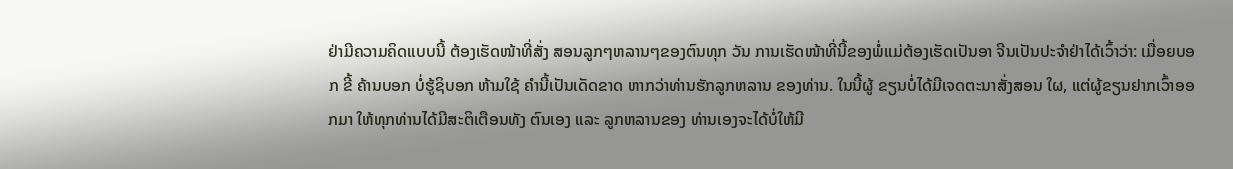ຢ່າມີຄວາມຄິດແບບນີ້ ຕ້ອງເຮັດໜ້າທີ່ສັ່ງ ສອນລູກໆຫລານໆຂອງຕົນທຸກ ວັນ ການເຮັດໜ້າທີ່ນີ້ຂອງພໍ່ແມ່ຕ້ອງເຮັດເປັນອາ ຈີນເປັນປະຈຳຢ່າໄດ້ເວົ້າວ່າ: ເມື່ອຍບອກ ຂີ້ ຄ້ານບອກ ບໍ່ຮູ້ຊິບອກ ຫ້າມໃຊ້ ຄຳນີ້ເປັນເດັດຂາດ ຫາກວ່າທ່ານຮັກລູກຫລານ ຂອງທ່ານ. ໃນນີ້ຜູ້ ຂຽນບໍ່ໄດ້ມີເຈດຕະນາສັ່ງສອນ ໃຜ, ແຕ່ຜູ້ຂຽນຢາກເວົ້າອອກມາ ໃຫ້ທຸກທ່ານໄດ້ມີສະຕິເຕືອນທັງ ຕົນເອງ ແລະ ລູກຫລານຂອງ ທ່ານເອງຈະໄດ້ບໍ່ໃຫ້ມີ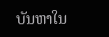ບັນຫາໃນ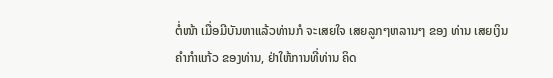ຕໍ່ໜ້າ ເມື່ອມີບັນຫາແລ້ວທ່ານກໍ ຈະເສຍໃຈ ເສຍລູກໆຫລານໆ ຂອງ ທ່ານ ເສຍເງິນຄຳກຳແກ້ວ ຂອງທ່ານ, ຢ່າໃຫ້ການທີ່ທ່ານ ຄິດ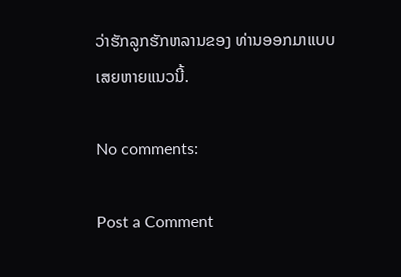ວ່າຮັກລູກຮັກຫລານຂອງ ທ່ານອອກມາແບບເສຍຫາຍແນວນີ້.

No comments:

Post a Comment